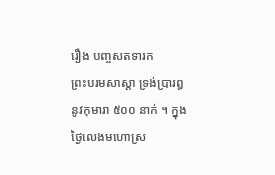រឿង បញ្ចសតទារក
ព្រះបរមសាស្តា ទ្រង់ប្រារឰនូវកុមារា ៥០០ នាក់ ។ ក្នុងថ្ងៃលេងមហោស្រ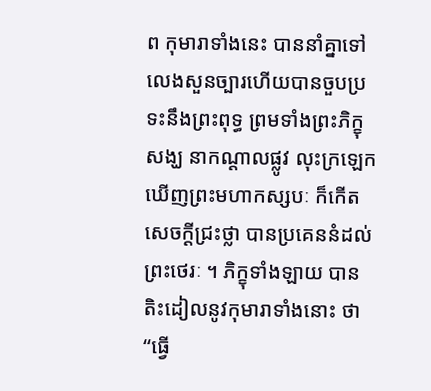ព កុមារាទាំងនេះ បាននាំគ្នាទៅលេងសួនច្បារហើយបានចួបប្រទះនឹងព្រះពុទ្ធ ព្រមទាំងព្រះភិក្ខុសង្ឃ នាកណ្តាលផ្លូវ លុះក្រឡេកឃើញព្រះមហាកស្សបៈ ក៏កើតសេចក្តីជ្រះថ្លា បានប្រគេននំដល់ព្រះថេរៈ ។ ភិក្ខុទាំងឡាយ បានតិះដៀលនូវកុមារាទាំងនោះ ថា “ធ្វើ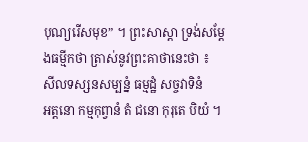បុណ្យរើសមុខ” ។ ព្រះសាស្តា ទ្រង់សម្តែងធម្មីកថា ត្រាស់នូវព្រះគាថានេះថា ៖
សីលទស្សនសម្បន្នំ ធម្មដ្ឋំ សច្ចវាទិនំ
ឣត្តនោ កម្មកុព្វានំ តំ ជនោ កុរុតេ បិយំ ។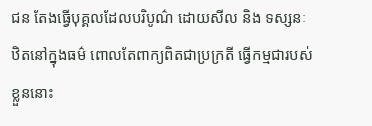ជន តែងធ្វើបុគ្គលដែលបរិបូណ៌ ដោយសីល និង ទស្សនៈ ឋិតនៅក្នុងធម៌ ពោលតែពាក្យពិតជាប្រក្រតី ធ្វើកម្មជារបស់ខ្លួននោះ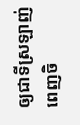ឲ្យជាទីស្រឡាញ់ពេញចិ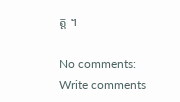ត្ត ។

No comments:
Write comments